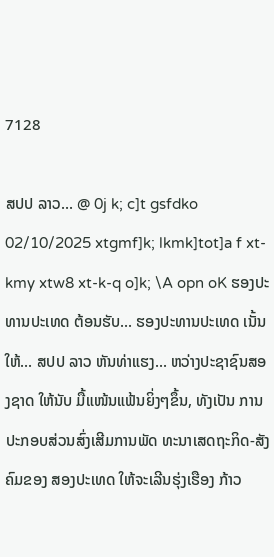7128

ສປປ ລາວ... @ 0j k; c]t gsfdko 02/10/2025 xtgmf]k; lkmk]tot]a f xt-kmy xtw8 xt-k-q o]k; \A opn oK ຮອງປະທານປະເທດ ຕ້ອນຮັບ... ຮອງປະທານປະເທດ ເນັ້ນໃຫ້... ສປປ ລາວ ຫັນທ່າແຮງ... ຫວ່າງປະຊາຊົນສອງຊາດ ໃຫ້ນັບ ມື້ແໜ້ນແຟ້ນຍິ່ງໆຂຶ້ນ, ທັງເປັນ ການປະກອບສ່ວນສົ່ງເສີມການພັດ ທະນາເສດຖະກິດ-ສັງຄົມຂອງ ສອງປະເທດ ໃຫ້ຈະເລີນຮຸ່ງເຮືອງ ກ້າວ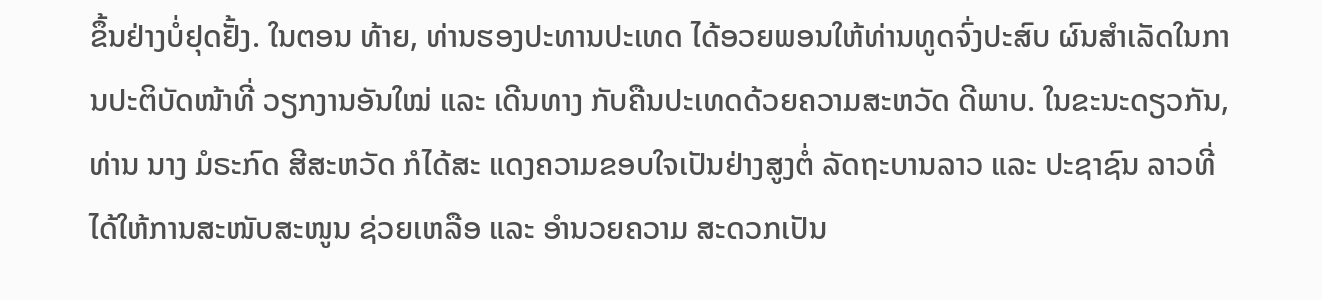ຂຶ້ນຢ່າງບໍ່ຢຸດຢັ້ງ. ໃນຕອນ ທ້າຍ, ທ່ານຮອງປະທານປະເທດ ໄດ້ອວຍພອນໃຫ້ທ່ານທູດຈົ່ງປະສົບ ຜົນສຳເລັດໃນການປະຕິບັດໜ້າທີ່ ວຽກງານອັນໃໝ່ ແລະ ເດີນທາງ ກັບຄືນປະເທດດ້ວຍຄວາມສະຫວັດ ດີພາບ. ໃນຂະນະດຽວກັນ, ທ່ານ ນາງ ມໍຣະກົດ ສີສະຫວັດ ກໍໄດ້ສະ ແດງຄວາມຂອບໃຈເປັນຢ່າງສູງຕໍ່ ລັດຖະບານລາວ ແລະ ປະຊາຊົນ ລາວທີ່ໄດ້ໃຫ້ການສະໜັບສະໜູນ ຊ່ວຍເຫລືອ ແລະ ອໍານວຍຄວາມ ສະດວກເປັນ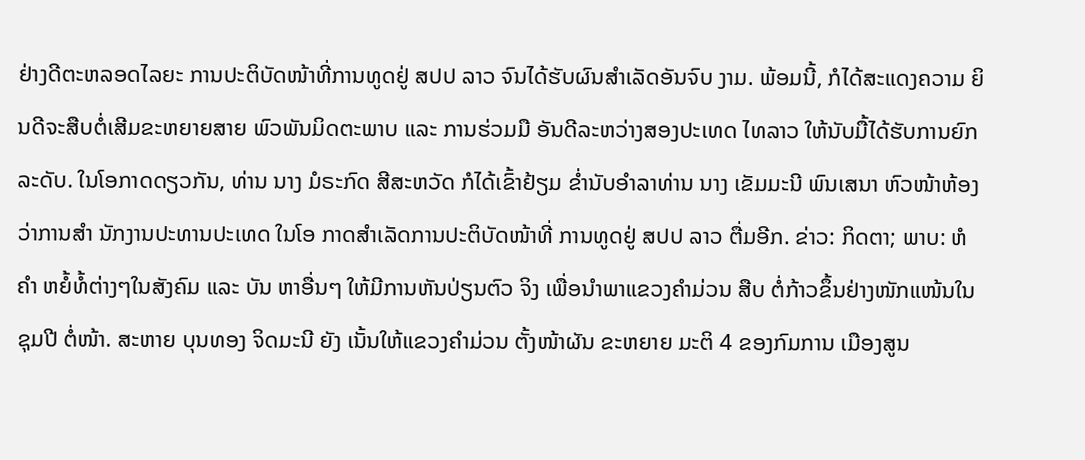ຢ່າງດີຕະຫລອດໄລຍະ ການປະຕິບັດໜ້າທີ່ການທູດຢູ່ ສປປ ລາວ ຈົນໄດ້ຮັບຜົນສໍາເລັດອັນຈົບ ງາມ. ພ້ອມນີ້, ກໍໄດ້ສະແດງຄວາມ ຍິນດີຈະສືບຕໍ່ເສີມຂະຫຍາຍສາຍ ພົວພັນມິດຕະພາບ ແລະ ການຮ່ວມມື ອັນດີລະຫວ່າງສອງປະເທດ ໄທລາວ ໃຫ້ນັບມື້ໄດ້ຮັບການຍົກລະດັບ. ໃນໂອກາດດຽວກັນ, ທ່ານ ນາງ ມໍຣະກົດ ສີສະຫວັດ ກໍໄດ້ເຂົ້າຢ້ຽມ ຂໍ່ານັບອຳລາທ່ານ ນາງ ເຂັມມະນີ ພົນເສນາ ຫົວໜ້າຫ້ອງວ່າການສໍາ ນັກງານປະທານປະເທດ ໃນໂອ ກາດສໍາເລັດການປະຕິບັດໜ້າທີ່ ການທູດຢູ່ ສປປ ລາວ ຕື່ມອີກ. ຂ່າວ: ກິດຕາ; ພາບ: ຫໍຄຳ ຫຍໍ້ທໍ້ຕ່າງໆໃນສັງຄົມ ແລະ ບັນ ຫາອື່ນໆ ໃຫ້ມີການຫັນປ່ຽນຕົວ ຈິງ ເພື່ອນໍາພາແຂວງຄໍາມ່ວນ ສືບ ຕໍ່ກ້າວຂຶ້ນຢ່າງໜັກແໜ້ນໃນຊຸມປີ ຕໍ່ໜ້າ. ສະຫາຍ ບຸນທອງ ຈິດມະນີ ຍັງ ເນັ້ນໃຫ້ແຂວງຄຳມ່ວນ ຕັ້ງໜ້າຜັນ ຂະຫຍາຍ ມະຕິ 4 ຂອງກົມການ ເມືອງສູນ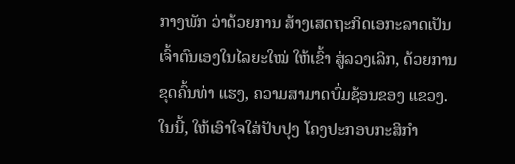ກາງພັກ ວ່າດ້ວຍການ ສ້າງເສດຖະກິດເອກະລາດເປັນ ເຈົ້າຕົນເອງໃນໄລຍະໃໝ່ ໃຫ້ເຂົ້າ ສູ່ລວງເລິກ, ດ້ວຍການຂຸດຄົ້ນທ່າ ແຮງ, ຄວາມສາມາດບົ່ມຊ້ອນຂອງ ແຂວງ. ໃນນີ້, ໃຫ້ເອົາໃຈໃສ່ປັບປຸງ ໂຄງປະກອບກະສິກໍາ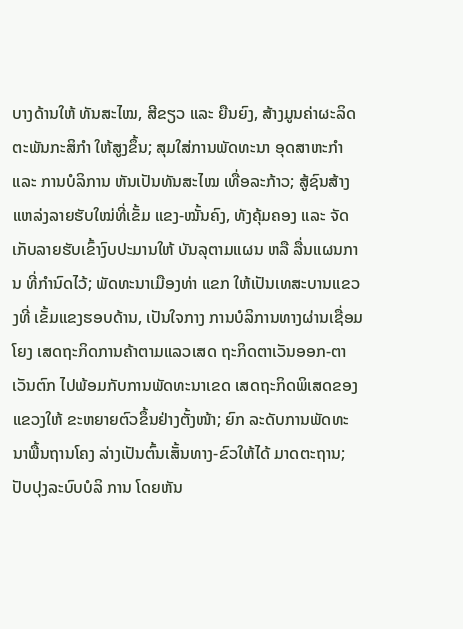ບາງດ້ານໃຫ້ ທັນສະໄໝ, ສີຂຽວ ແລະ ຍືນຍົງ, ສ້າງມູນຄ່າຜະລິດຕະພັນກະສິກໍາ ໃຫ້ສູງຂຶ້ນ; ສຸມໃສ່ການພັດທະນາ ອຸດສາຫະກໍາ ແລະ ການບໍລິການ ຫັນເປັນທັນສະໄໝ ເທື່ອລະກ້າວ; ສູ້ຊົນສ້າງແຫລ່ງລາຍຮັບໃໝ່ທີ່ເຂັ້ມ ແຂງ-ໝັ້ນຄົງ, ທັງຄຸ້ມຄອງ ແລະ ຈັດເກັບລາຍຮັບເຂົ້າງົບປະມານໃຫ້ ບັນລຸຕາມແຜນ ຫລື ລື່ນແຜນການ ທີ່ກຳນົດໄວ້; ພັດທະນາເມືອງທ່າ ແຂກ ໃຫ້ເປັນເທສະບານແຂວງທີ່ ເຂັ້ມແຂງຮອບດ້ານ, ເປັນໃຈກາງ ການບໍລິການທາງຜ່ານເຊື່ອມໂຍງ ເສດຖະກິດການຄ້າຕາມແລວເສດ ຖະກິດຕາເວັນອອກ-ຕາເວັນຕົກ ໄປພ້ອມກັບການພັດທະນາເຂດ ເສດຖະກິດພິເສດຂອງແຂວງໃຫ້ ຂະຫຍາຍຕົວຂຶ້ນຢ່າງຕັ້ງໜ້າ; ຍົກ ລະດັບການພັດທະນາພື້ນຖານໂຄງ ລ່າງເປັນຕົ້ນເສັ້ນທາງ-ຂົວໃຫ້ໄດ້ ມາດຕະຖານ; ປັບປຸງລະບົບບໍລິ ການ ໂດຍຫັນ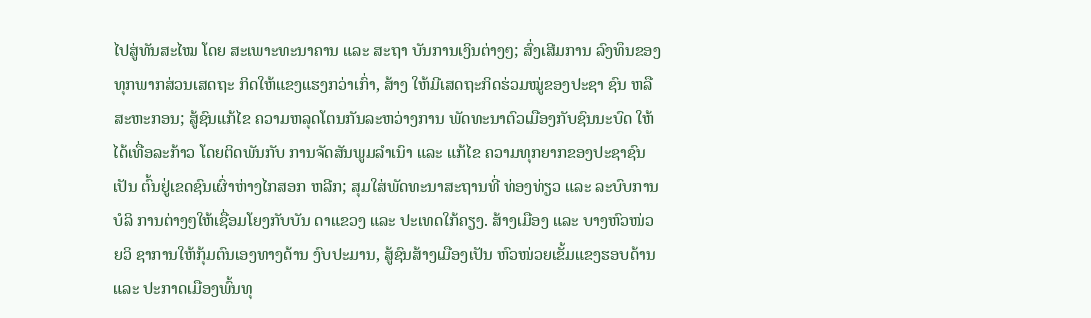ໄປສູ່ທັນສະໄໝ ໂດຍ ສະເພາະທະນາຄານ ແລະ ສະຖາ ບັນການເງິນຕ່າງໆ; ສົ່ງເສີມການ ລົງທຶນຂອງທຸກພາກສ່ວນເສດຖະ ກິດໃຫ້ແຂງແຮງກວ່າເກົ່າ, ສ້າງ ໃຫ້ມີເສດຖະກິດຮ່ວມໝູ່ຂອງປະຊາ ຊົນ ຫລື ສະຫະກອນ; ສູ້ຊົນແກ້ໄຂ ຄວາມຫລຸດໂຕນກັນລະຫວ່າງການ ພັດທະນາຕົວເມືອງກັບຊົນນະບົດ ໃຫ້ໄດ້ເທື່ອລະກ້າວ ໂດຍຕິດພັນກັບ ການຈັດສັນພູມລໍາເນົາ ແລະ ແກ້ໄຂ ຄວາມທຸກຍາກຂອງປະຊາຊົນເປັນ ຕົ້ນຢູ່ເຂດຊົນເຜົ່າຫ່າງໄກສອກ ຫລີກ; ສຸມໃສ່ພັດທະນາສະຖານທີ່ ທ່ອງທ່ຽວ ແລະ ລະບົບການບໍລິ ການຕ່າງໆໃຫ້ເຊື່ອມໂຍງກັບບັນ ດາແຂວງ ແລະ ປະເທດໃກ້ຄຽງ. ສ້າງເມືອງ ແລະ ບາງຫົວໜ່ວຍວິ ຊາການໃຫ້ກຸ້ມຕົນເອງທາງດ້ານ ງົບປະມານ, ສູ້ຊົນສ້າງເມືອງເປັນ ຫົວໜ່ວຍເຂັ້ມແຂງຮອບດ້ານ ແລະ ປະກາດເມືອງພົ້ນທຸ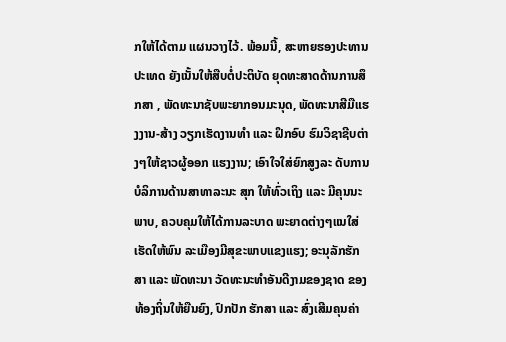ກໃຫ້ໄດ້ຕາມ ແຜນວາງໄວ້. ພ້ອມນີ້, ສະຫາຍຮອງປະທານ ປະເທດ ຍັງເນັ້ນໃຫ້ສືບຕໍ່ປະຕິບັດ ຍຸດທະສາດດ້ານການສຶກສາ , ພັດທະນາຊັບພະຍາກອນມະນຸດ, ພັດທະນາສີມືແຮງງານ-ສ້າງ ວຽກເຮັດງານທໍາ ແລະ ຝຶກອົບ ຮົມວິຊາຊີບຕ່າງໆໃຫ້ຊາວຜູ້ອອກ ແຮງງານ; ເອົາໃຈໃສ່ຍົກສູງລະ ດັບການບໍລິການດ້ານສາທາລະນະ ສຸກ ໃຫ້ທົ່ວເຖິງ ແລະ ມີຄຸນນະ ພາບ, ຄວບຄຸມໃຫ້ໄດ້ການລະບາດ ພະຍາດຕ່າງໆແນໃສ່ເຮັດໃຫ້ພົນ ລະເມືອງມີສຸຂະພາບແຂງແຮງ; ອະນຸລັກຮັກສາ ແລະ ພັດທະນາ ວັດທະນະທຳອັນດີງາມຂອງຊາດ ຂອງທ້ອງຖິ່ນໃຫ້ຍືນຍົງ, ປົກປັກ ຮັກສາ ແລະ ສົ່ງເສີມຄຸນຄ່າ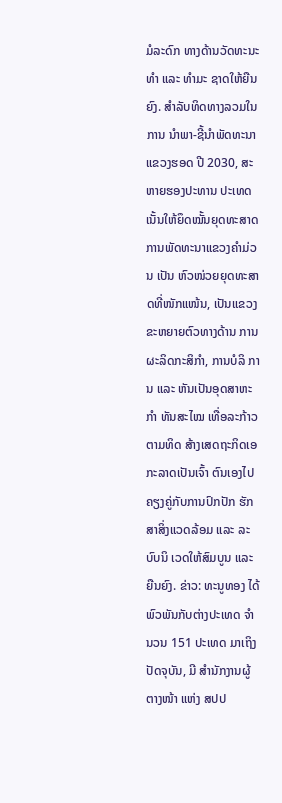ມໍລະດົກ ທາງດ້ານວັດທະນະທຳ ແລະ ທໍາມະ ຊາດໃຫ້ຍືນຍົງ. ສຳລັບທິດທາງລວມໃນການ ນໍາພາ-ຊີ້ນໍາພັດທະນາແຂວງຮອດ ປີ 2030, ສະຫາຍຮອງປະທານ ປະເທດ ເນັ້ນໃຫ້ຍຶດໝັ້ນຍຸດທະສາດ ການພັດທະນາແຂວງຄຳມ່ວນ ເປັນ ຫົວໜ່ວຍຍຸດທະສາດທີ່ໜັກແໜ້ນ, ເປັນແຂວງຂະຫຍາຍຕົວທາງດ້ານ ການຜະລິດກະສິກຳ, ການບໍລິ ການ ແລະ ຫັນເປັນອຸດສາຫະກໍາ ທັນສະໄໝ ເທື່ອລະກ້າວຕາມທິດ ສ້າງເສດຖະກິດເອກະລາດເປັນເຈົ້າ ຕົນເອງໄປຄຽງຄູ່ກັບການປົກປັກ ຮັກສາສິ່ງແວດລ້ອມ ແລະ ລະບົບນິ ເວດໃຫ້ສົມບູນ ແລະ ຍືນຍົງ. ຂ່າວ: ທະນູທອງ ໄດ້ພົວພັນກັບຕ່າງປະເທດ ຈໍານວນ 151 ປະເທດ ມາເຖິງປັດຈຸບັນ, ມີ ສໍານັກງານຜູ້ຕາງໜ້າ ແຫ່ງ ສປປ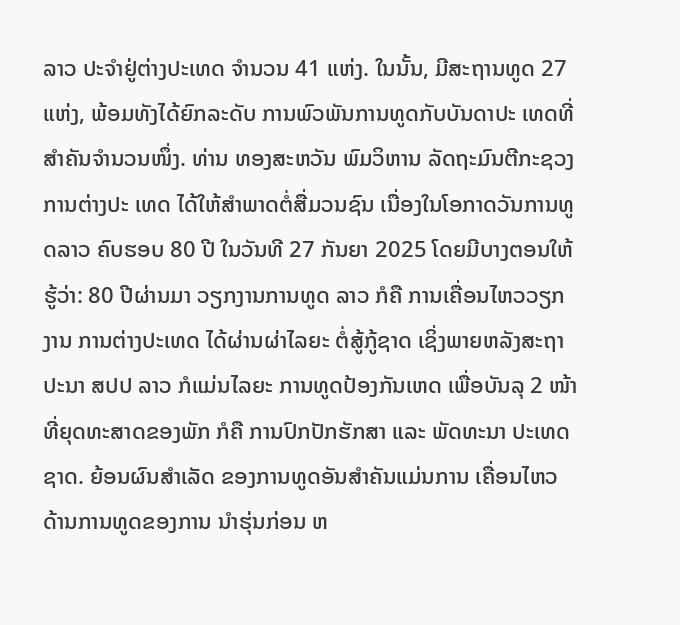ລາວ ປະຈໍາຢູ່ຕ່າງປະເທດ ຈໍານວນ 41 ແຫ່ງ. ໃນນັ້ນ, ມີສະຖານທູດ 27 ແຫ່ງ, ພ້ອມທັງໄດ້ຍົກລະດັບ ການພົວພັນການທູດກັບບັນດາປະ ເທດທີ່ສໍາຄັນຈໍານວນໜຶ່ງ. ທ່ານ ທອງສະຫວັນ ພົມວິຫານ ລັດຖະມົນຕີກະຊວງການຕ່າງປະ ເທດ ໄດ້ໃຫ້ສຳພາດຕໍ່ສື່ມວນຊົນ ເນື່ອງໃນໂອກາດວັນການທູດລາວ ຄົບຮອບ 80 ປີ ໃນວັນທີ 27 ກັນຍາ 2025 ໂດຍມີບາງຕອນໃຫ້ຮູ້ວ່າ: 80 ປີຜ່ານມາ ວຽກງານການທູດ ລາວ ກໍຄື ການເຄື່ອນໄຫວວຽກງານ ການຕ່າງປະເທດ ໄດ້ຜ່ານຜ່າໄລຍະ ຕໍ່ສູ້ກູ້ຊາດ ເຊິ່ງພາຍຫລັງສະຖາ ປະນາ ສປປ ລາວ ກໍແມ່ນໄລຍະ ການທູດປ້ອງກັນເຫດ ເພື່ອບັນລຸ 2 ໜ້າທີ່ຍຸດທະສາດຂອງພັກ ກໍຄື ການປົກປັກຮັກສາ ແລະ ພັດທະນາ ປະເທດຊາດ. ຍ້ອນຜົນສໍາເລັດ ຂອງການທູດອັນສໍາຄັນແມ່ນການ ເຄື່ອນໄຫວດ້ານການທູດຂອງການ ນໍາຮຸ່ນກ່ອນ ຫ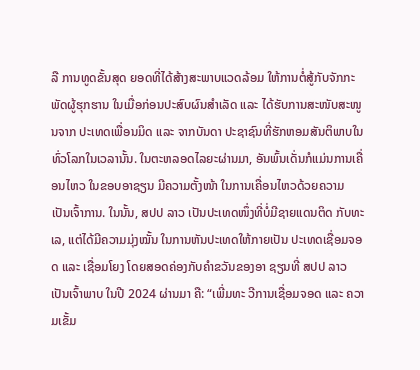ລື ການທູດຂັ້ນສຸດ ຍອດທີ່ໄດ້ສ້າງສະພາບແວດລ້ອມ ໃຫ້ການຕໍ່ສູ້ກັບຈັກກະພັດຜູ້ຮຸກຮານ ໃນເມື່ອກ່ອນປະສົບຜົນສໍາເລັດ ແລະ ໄດ້ຮັບການສະໜັບສະໜູນຈາກ ປະເທດເພື່ອນມິດ ແລະ ຈາກບັນດາ ປະຊາຊົນທີ່ຮັກຫອມສັນຕິພາບໃນ ທົ່ວໂລກໃນເວລານັ້ນ. ໃນຕະຫລອດໄລຍະຜ່ານມາ, ອັນພົ້ນເດັ່ນກໍແມ່ນການເຄື່ອນໄຫວ ໃນຂອບອາຊຽນ ມີຄວາມຕັ້ງໜ້າ ໃນການເຄື່ອນໄຫວດ້ວຍຄວາມ ເປັນເຈົ້າການ. ໃນນັ້ນ, ສປປ ລາວ ເປັນປະເທດໜຶ່ງທີ່ບໍ່ມີຊາຍແດນຕິດ ກັບທະເລ, ແຕ່ໄດ້ມີຄວາມມຸ່ງໝັ້ນ ໃນການຫັນປະເທດໃຫ້ກາຍເປັນ ປະເທດເຊື່ອມຈອດ ແລະ ເຊື່ອມໂຍງ ໂດຍສອດຄ່ອງກັບຄໍາຂວັນຂອງອາ ຊຽນທີ່ ສປປ ລາວ ເປັນເຈົ້າພາບ ໃນປີ 2024 ຜ່ານມາ ຄື: “ເພີ່ມທະ ວີການເຊື່ອມຈອດ ແລະ ຄວາມເຂັ້ມ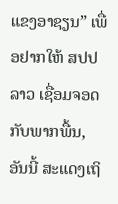ແຂງອາຊຽນ” ເພື່ອຢາກໃຫ້ ສປປ ລາວ ເຊື່ອມຈອດກັບພາກພື້ນ, ອັນນີ້ ສະແດງເຖິ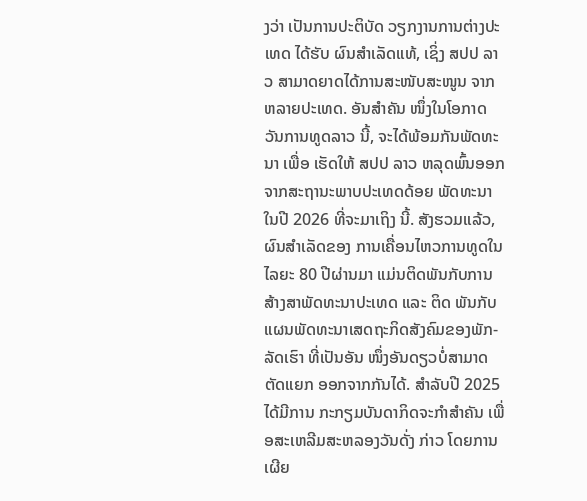ງວ່າ ເປັນການປະຕິບັດ ວຽກງານການຕ່າງປະເທດ ໄດ້ຮັບ ຜົນສໍາເລັດແທ້, ເຊິ່ງ ສປປ ລາວ ສາມາດຍາດໄດ້ການສະໜັບສະໜູນ ຈາກຫລາຍປະເທດ. ອັນສໍາຄັນ ໜຶ່ງໃນໂອກາດວັນການທູດລາວ ນີ້, ຈະໄດ້ພ້ອມກັນພັດທະນາ ເພື່ອ ເຮັດໃຫ້ ສປປ ລາວ ຫລຸດພົ້ນອອກ ຈາກສະຖານະພາບປະເທດດ້ອຍ ພັດທະນາ ໃນປີ 2026 ທີ່ຈະມາເຖິງ ນີ້. ສັງຮວມແລ້ວ, ຜົນສໍາເລັດຂອງ ການເຄື່ອນໄຫວການທູດໃນໄລຍະ 80 ປີຜ່ານມາ ແມ່ນຕິດພັນກັບການ ສ້າງສາພັດທະນາປະເທດ ແລະ ຕິດ ພັນກັບແຜນພັດທະນາເສດຖະກິດສັງຄົມຂອງພັກ-ລັດເຮົາ ທີ່ເປັນອັນ ໜຶ່ງອັນດຽວບໍ່ສາມາດຕັດແຍກ ອອກຈາກກັນໄດ້. ສຳລັບປີ 2025 ໄດ້ມີການ ກະກຽມບັນດາກິດຈະກໍາສໍາຄັນ ເພື່ອສະເຫລີມສະຫລອງວັນດັ່ງ ກ່າວ ໂດຍການເຜີຍ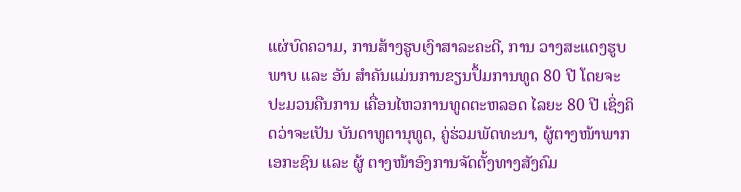ແຜ່ບົດຄວາມ, ການສ້າງຮູບເງົາສາລະຄະດີ, ການ ວາງສະແດງຮູບພາບ ແລະ ອັນ ສໍາຄັນແມ່ນການຂຽນປຶ້ມການທູດ 80 ປີ ໂດຍຈະປະມວນຄືນການ ເຄື່ອນໄຫວການທູດຕະຫລອດ ໄລຍະ 80 ປີ ເຊິ່ງຄິດວ່າຈະເປັນ ບັນດາທູຕານຸທູດ, ຄູ່ຮ່ວມພັດທະນາ, ຜູ້ຕາງໜ້າພາກເອກະຊົນ ແລະ ຜູ້ ຕາງໜ້າອົງການຈັດຕັ້ງທາງສັງຄົມ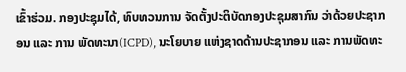ເຂົ້າຮ່ວມ. ກອງປະຊຸມໄດ້, ທົບທວນການ ຈັດຕັ້ງປະຕິບັດກອງປະຊຸມສາກົນ ວ່າດ້ວຍປະຊາກອນ ແລະ ການ ພັດທະນາ(ICPD), ນະໂຍບາຍ ແຫ່ງຊາດດ້ານປະຊາກອນ ແລະ ການພັດທະ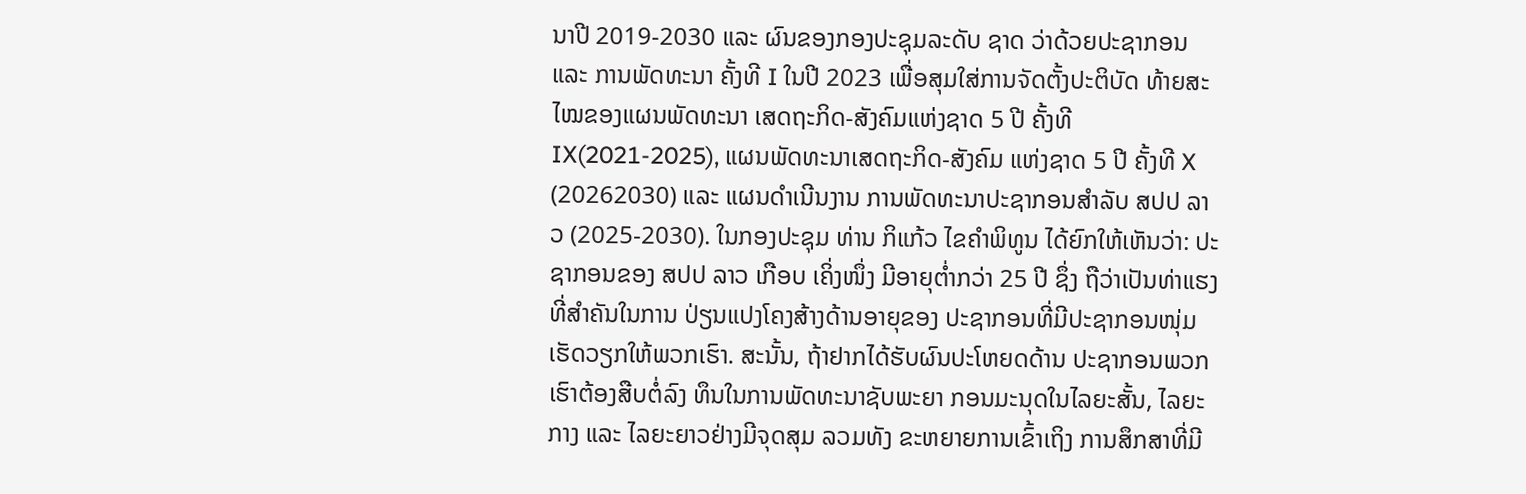ນາປີ 2019-2030 ແລະ ຜົນຂອງກອງປະຊຸມລະດັບ ຊາດ ວ່າດ້ວຍປະຊາກອນ ແລະ ການພັດທະນາ ຄັ້ງທີ I ໃນປີ 2023 ເພື່ອສຸມໃສ່ການຈັດຕັ້ງປະຕິບັດ ທ້າຍສະໄໝຂອງແຜນພັດທະນາ ເສດຖະກິດ-ສັງຄົມແຫ່ງຊາດ 5 ປີ ຄັ້ງທີ IX(2021-2025), ແຜນພັດທະນາເສດຖະກິດ-ສັງຄົມ ແຫ່ງຊາດ 5 ປີ ຄັ້ງທີ X (20262030) ແລະ ແຜນດໍາເນີນງານ ການພັດທະນາປະຊາກອນສໍາລັບ ສປປ ລາວ (2025-2030). ໃນກອງປະຊຸມ ທ່ານ ກິແກ້ວ ໄຂຄຳພິທູນ ໄດ້ຍົກໃຫ້ເຫັນວ່າ: ປະຊາກອນຂອງ ສປປ ລາວ ເກືອບ ເຄິ່ງໜຶ່ງ ມີອາຍຸຕໍ່າກວ່າ 25 ປີ ຊຶ່ງ ຖືວ່າເປັນທ່າແຮງທີ່ສໍາຄັນໃນການ ປ່ຽນແປງໂຄງສ້າງດ້ານອາຍຸຂອງ ປະຊາກອນທີ່ມີປະຊາກອນໜຸ່ມ ເຮັດວຽກໃຫ້ພວກເຮົາ. ສະນັ້ນ, ຖ້າຢາກໄດ້ຮັບຜົນປະໂຫຍດດ້ານ ປະຊາກອນພວກເຮົາຕ້ອງສືບຕໍ່ລົງ ທຶນໃນການພັດທະນາຊັບພະຍາ ກອນມະນຸດໃນໄລຍະສັ້ນ, ໄລຍະ ກາງ ແລະ ໄລຍະຍາວຢ່າງມີຈຸດສຸມ ລວມທັງ ຂະຫຍາຍການເຂົ້າເຖິງ ການສຶກສາທີ່ມີ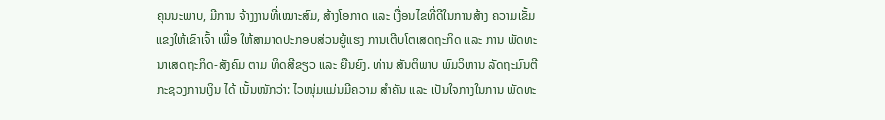ຄຸນນະພາບ, ມີການ ຈ້າງງານທີ່ເໝາະສົມ, ສ້າງໂອກາດ ແລະ ເງື່ອນໄຂທີ່ດີໃນການສ້າງ ຄວາມເຂັ້ມແຂງໃຫ້ເຂົາເຈົ້າ ເພື່ອ ໃຫ້ສາມາດປະກອບສ່ວນຍູ້ແຮງ ການເຕີບໂຕເສດຖະກິດ ແລະ ການ ພັດທະນາເສດຖະກິດ-ສັງຄົມ ຕາມ ທິດສີຂຽວ ແລະ ຍືນຍົງ. ທ່ານ ສັນຕິພາບ ພົມວິຫານ ລັດຖະມົນຕີກະຊວງການເງິນ ໄດ້ ເນັ້ນໜັກວ່າ: ໄວໜຸ່ມແມ່ນມີຄວາມ ສໍາຄັນ ແລະ ເປັນໃຈກາງໃນການ ພັດທະ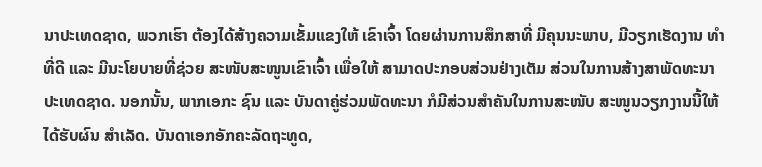ນາປະເທດຊາດ, ພວກເຮົາ ຕ້ອງໄດ້ສ້າງຄວາມເຂັ້ມແຂງໃຫ້ ເຂົາເຈົ້າ ໂດຍຜ່ານການສຶກສາທີ່ ມີຄຸນນະພາບ, ມີວຽກເຮັດງານ ທໍາທີ່ດີ ແລະ ມີນະໂຍບາຍທີ່ຊ່ວຍ ສະໜັບສະໜູນເຂົາເຈົ້າ ເພື່ອໃຫ້ ສາມາດປະກອບສ່ວນຢ່າງເຕັມ ສ່ວນໃນການສ້າງສາພັດທະນາ ປະເທດຊາດ. ນອກນັ້ນ, ພາກເອກະ ຊົນ ແລະ ບັນດາຄູ່ຮ່ວມພັດທະນາ ກໍມີສ່ວນສໍາຄັນໃນການສະໜັບ ສະໜູນວຽກງານນີ້ໃຫ້ໄດ້ຮັບຜົນ ສໍາເລັດ. ບັນດາເອກອັກຄະລັດຖະທູດ,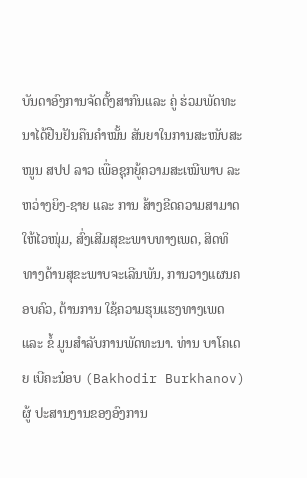ບັນດາອົງການຈັດຕັ້ງສາກົນແລະ ຄູ່ ຮ່ວມພັດທະນາໄດ້ຢືນຢັນຄືນຄໍາໝັ້ນ ສັນຍາໃນການສະໜັບສະໜູນ ສປປ ລາວ ເພື່ອຊຸກຍູ້ຄວາມສະເໝີພາບ ລະຫວ່າງຍິງ-ຊາຍ ແລະ ການ ສ້າງຂີດຄວາມສາມາດໃຫ້ໄວໜຸ່ມ, ສົ່ງເສີມສຸຂະພາບທາງເພດ, ສິດທິ ທາງດ້ານສຸຂະພາບຈະເລີນພັນ, ການວາງແຜນຄອບຄົວ, ຕ້ານການ ໃຊ້ຄວາມຮຸນແຮງທາງເພດ ແລະ ຂໍ້ ມູນສໍາລັບການພັດທະນາ. ທ່ານ ບາໂຄເດຍ ເບີຄະນ໋ອບ (Bakhodir Burkhanov) ຜູ້ ປະສານງານຂອງອົງການ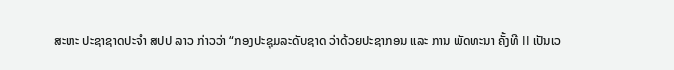ສະຫະ ປະຊາຊາດປະຈຳ ສປປ ລາວ ກ່າວວ່າ “ກອງປະຊຸມລະດັບຊາດ ວ່າດ້ວຍປະຊາກອນ ແລະ ການ ພັດທະນາ ຄັ້ງທີ II ເປັນເວ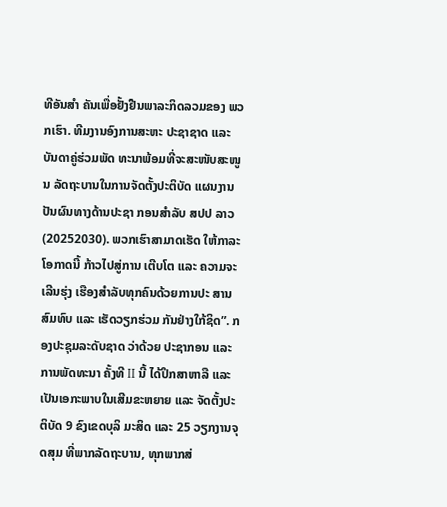ທີອັນສໍາ ຄັນເພື່ອຢັ້ງຢືນພາລະກິດລວມຂອງ ພວກເຮົາ. ທີມງານອົງການສະຫະ ປະຊາຊາດ ແລະ ບັນດາຄູ່ຮ່ວມພັດ ທະນາພ້ອມທີ່ຈະສະໜັບສະໜູນ ລັດຖະບານໃນການຈັດຕັ້ງປະຕິບັດ ແຜນງານປັນຜົນທາງດ້ານປະຊາ ກອນສໍາລັບ ສປປ ລາວ (20252030). ພວກເຮົາສາມາດເຮັດ ໃຫ້ກາລະໂອກາດນີ້ ກ້າວໄປສູ່ການ ເຕີບໂຕ ແລະ ຄວາມຈະເລີນຮຸ່ງ ເຮືອງສໍາລັບທຸກຄົນດ້ວຍການປະ ສານສົມທົບ ແລະ ເຮັດວຽກຮ່ວມ ກັນຢ່າງໃກ້ຊິດ”. ກອງປະຊຸມລະດັບຊາດ ວ່າດ້ວຍ ປະຊາກອນ ແລະ ການພັດທະນາ ຄັ້ງທີ II ນີ້ ໄດ້ປຶກສາຫາລື ແລະ ເປັນເອກະພາບໃນເສີມຂະຫຍາຍ ແລະ ຈັດຕັ້ງປະຕິບັດ 9 ຂົງເຂດບຸລິ ມະສິດ ແລະ 25 ວຽກງານຈຸດສຸມ ທີ່ພາກລັດຖະບານ, ທຸກພາກສ່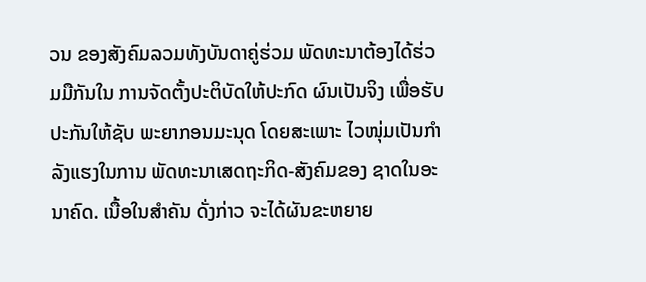ວນ ຂອງສັງຄົມລວມທັງບັນດາຄູ່ຮ່ວມ ພັດທະນາຕ້ອງໄດ້ຮ່ວມມືກັນໃນ ການຈັດຕັ້ງປະຕິບັດໃຫ້ປະກົດ ຜົນເປັນຈິງ ເພື່ອຮັບປະກັນໃຫ້ຊັບ ພະຍາກອນມະນຸດ ໂດຍສະເພາະ ໄວໜຸ່ມເປັນກໍາລັງແຮງໃນການ ພັດທະນາເສດຖະກິດ-ສັງຄົມຂອງ ຊາດໃນອະນາຄົດ. ເນື້ອໃນສຳຄັນ ດັ່ງກ່າວ ຈະໄດ້ຜັນຂະຫຍາຍ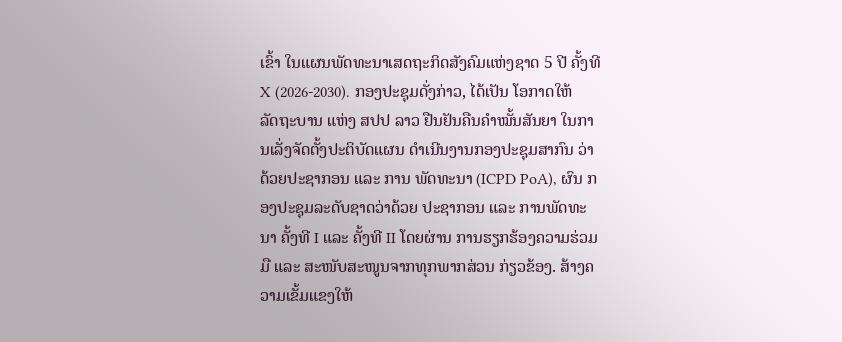ເຂົ້າ ໃນແຜນພັດທະນາເສດຖະກິດສັງຄົມແຫ່ງຊາດ 5 ປີ ຄັ້ງທີ X (2026-2030). ກອງປະຊຸມດັ່ງກ່າວ, ໄດ້ເປັນ ໂອກາດໃຫ້ລັດຖະບານ ແຫ່ງ ສປປ ລາວ ຢືນຢັນຄືນຄຳໝັ້ນສັນຍາ ໃນການເລັ່ງຈັດຕັ້ງປະຕິບັດແຜນ ດຳເນີນງານກອງປະຊຸມສາກົນ ວ່າດ້ວຍປະຊາກອນ ແລະ ການ ພັດທະນາ (ICPD PoA), ຜົນ ກອງປະຊຸມລະດັບຊາດວ່າດ້ວຍ ປະຊາກອນ ແລະ ການພັດທະນາ ຄັ້ງທີ I ແລະ ຄັ້ງທີ II ໂດຍຜ່ານ ການຮຽກຮ້ອງຄວາມຮ່ວມມື ແລະ ສະໜັບສະໜູນຈາກທຸກພາກສ່ວນ ກ່ຽວຂ້ອງ. ສ້າງຄວາມເຂັ້ມແຂງໃຫ້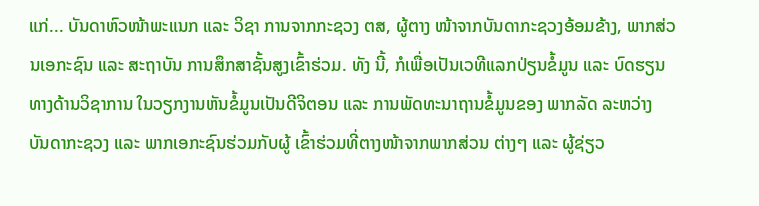ແກ່... ບັນດາຫົວໜ້າພະແນກ ແລະ ວິຊາ ການຈາກກະຊວງ ຕສ, ຜູ້ຕາງ ໜ້າຈາກບັນດາກະຊວງອ້ອມຂ້າງ, ພາກສ່ວນເອກະຊົນ ແລະ ສະຖາບັນ ການສຶກສາຊັ້ນສູງເຂົ້າຮ່ວມ. ທັງ ນີ້, ກໍເພື່ອເປັນເວທີແລກປ່ຽນຂໍ້ມູນ ແລະ ບົດຮຽນທາງດ້ານວິຊາການ ໃນວຽກງານຫັນຂໍ້ມູນເປັນດີຈິຕອນ ແລະ ການພັດທະນາຖານຂໍ້ມູນຂອງ ພາກລັດ ລະຫວ່າງ ບັນດາກະຊວງ ແລະ ພາກເອກະຊົນຮ່ວມກັບຜູ້ ເຂົ້າຮ່ວມທີ່ຕາງໜ້າຈາກພາກສ່ວນ ຕ່າງໆ ແລະ ຜູ້ຊ່ຽວ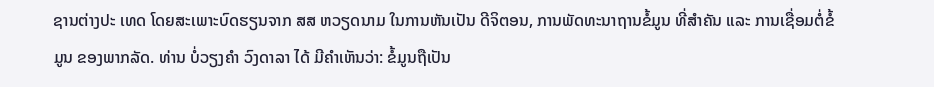ຊານຕ່າງປະ ເທດ ໂດຍສະເພາະບົດຮຽນຈາກ ສສ ຫວຽດນາມ ໃນການຫັນເປັນ ດີຈິຕອນ, ການພັດທະນາຖານຂໍ້ມູນ ທີ່ສຳຄັນ ແລະ ການເຊື່ອມຕໍ່ຂໍ້ມູນ ຂອງພາກລັດ. ທ່ານ ບໍ່ວຽງຄຳ ວົງດາລາ ໄດ້ ມີຄໍາເຫັນວ່າ: ຂໍ້ມູນຖືເປັນ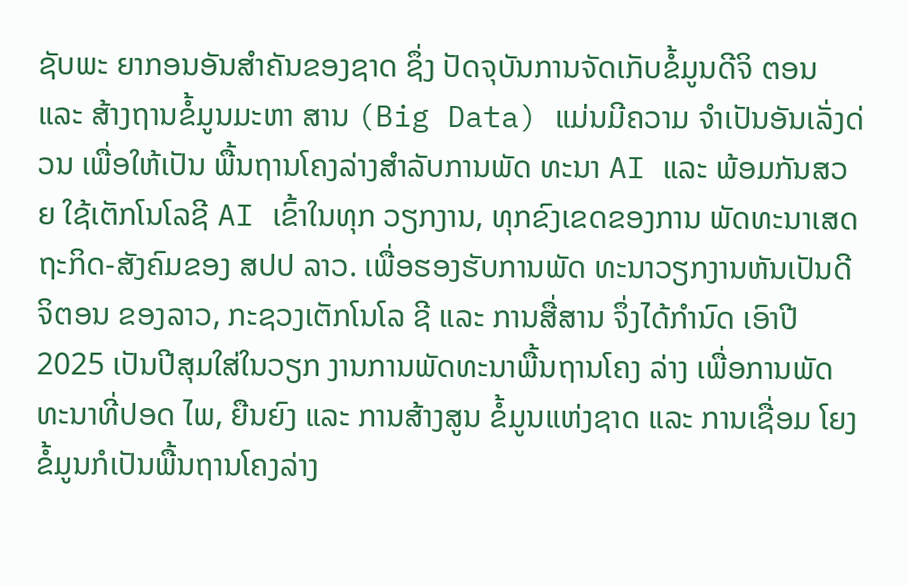ຊັບພະ ຍາກອນອັນສໍາຄັນຂອງຊາດ ຊຶ່ງ ປັດຈຸບັນການຈັດເກັບຂໍ້ມູນດີຈິ ຕອນ ແລະ ສ້າງຖານຂໍ້ມູນມະຫາ ສານ (Big Data) ແມ່ນມີຄວາມ ຈໍາເປັນອັນເລັ່ງດ່ວນ ເພື່ອໃຫ້ເປັນ ພື້ນຖານໂຄງລ່າງສຳລັບການພັດ ທະນາ AI ແລະ ພ້ອມກັນສວຍ ໃຊ້ເຕັກໂນໂລຊີ AI ເຂົ້າໃນທຸກ ວຽກງານ, ທຸກຂົງເຂດຂອງການ ພັດທະນາເສດຖະກິດ-ສັງຄົມຂອງ ສປປ ລາວ. ເພື່ອຮອງຮັບການພັດ ທະນາວຽກງານຫັນເປັນດີຈິຕອນ ຂອງລາວ, ກະຊວງເຕັກໂນໂລ ຊີ ແລະ ການສື່ສານ ຈຶ່ງໄດ້ກໍານົດ ເອົາປີ 2025 ເປັນປີສຸມໃສ່ໃນວຽກ ງານການພັດທະນາພື້ນຖານໂຄງ ລ່າງ ເພື່ອການພັດທະນາທີ່ປອດ ໄພ, ຍືນຍົງ ແລະ ການສ້າງສູນ ຂໍ້ມູນແຫ່ງຊາດ ແລະ ການເຊື່ອມ ໂຍງຂໍ້ມູນກໍເປັນພື້ນຖານໂຄງລ່າງ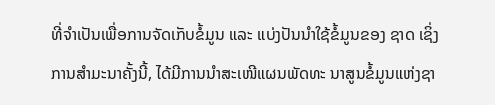ທີ່ຈໍາເປັນເພື່ອການຈັດເກັບຂໍ້ມູນ ແລະ ແບ່ງປັນນໍາໃຊ້ຂໍ້ມູນຂອງ ຊາດ ເຊິ່ງການສຳມະນາຄັ້ງນີ້, ໄດ້ມີການນໍາສະເໜີແຜນພັດທະ ນາສູນຂໍ້ມູນແຫ່ງຊາ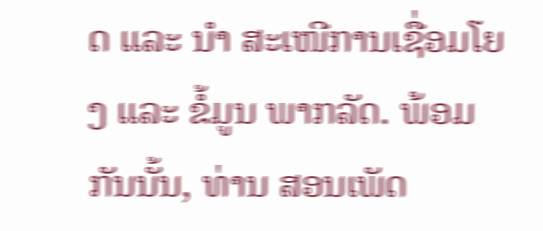ດ ແລະ ນໍາ ສະເໜີການເຊື່ອມໂຍງ ແລະ ຂໍ້ມູນ ພາກລັດ. ພ້ອມກັນນັ້ນ, ທ່ານ ສອນເພັດ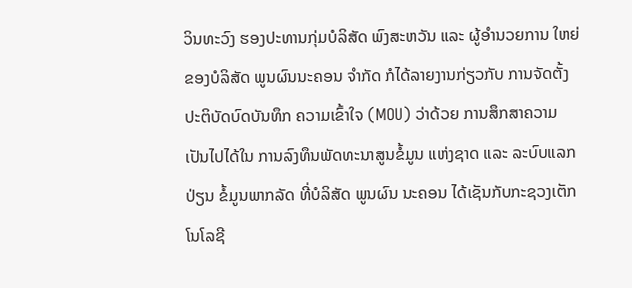ວິນທະວົງ ຮອງປະທານກຸ່ມບໍລິສັດ ພົງສະຫວັນ ແລະ ຜູ້ອຳນວຍການ ໃຫຍ່ຂອງບໍລິສັດ ພູນຜົນນະຄອນ ຈຳກັດ ກໍໄດ້ລາຍງານກ່ຽວກັບ ການຈັດຕັ້ງປະຕິບັດບົດບັນທຶກ ຄວາມເຂົ້າໃຈ (MOU) ວ່າດ້ວຍ ການສຶກສາຄວາມເປັນໄປໄດ້ໃນ ການລົງທຶນພັດທະນາສູນຂໍ້ມູນ ແຫ່ງຊາດ ແລະ ລະບົບແລກປ່ຽນ ຂໍ້ມູນພາກລັດ ທີ່ບໍລິສັດ ພູນຜົນ ນະຄອນ ໄດ້ເຊັນກັບກະຊວງເຕັກ ໂນໂລຊີ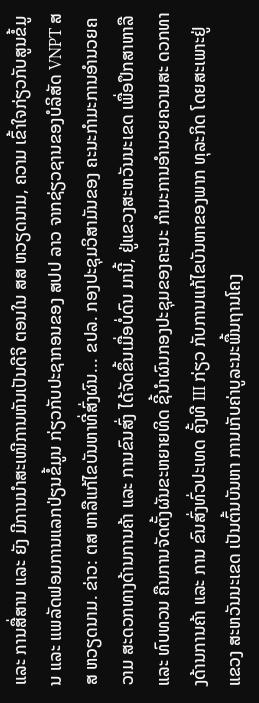ແລະ ການສື່ສານ ແລະ ຍັງ ມີການນຳສະເໜີການຫັນເປັນດີຈິ ຕອນໃນ ສສ ຫວຽດນາມ, ຄວາມ ເຂົ້າໃຈກ່ຽວກັບສູນຂໍ້ມູນ ແລະ ແພລັດຟອມການແລກປ່ຽນຂໍ້ມູນ ກ່ຽວກັບປະຊາກອນຂອງ ສປປ ລາວ ຈາກຊ່ຽວຊານຂອງບໍລິສັດ VNPT ສສ ຫວຽດນາມ. ຂ່າວ: ຕສ ຫາລືແກ້ໄຂບັນຫາທີ່ສົ່ງຜົນ... ຂປລ. ກອງປະຊຸມວິສາມັນຂອງ ຄະນະກຳມະການອໍານວຍຄວາມ ສະດວກທາງດ້ານການຄ້າ ແລະ ການຂົນສົ່ງ ໄດ້ຈັດຂຶ້ນເມື່ອບໍ່ດົນ ມານີ້, ຢູ່ແຂວງສະຫວັນນະເຂດ ເພື່ອປຶກສາຫາລື ແລະ ທົບທວນ ຄືນການຈັດຕັ້ງຜັນຂະຫຍາຍທິດ ຊີ້ນໍາຜົນກອງປະຊຸມຂອງຄະນະ ກຳມະການອໍານວຍຄວາມສະ ດວກທາງດ້ານການຄ້າ ແລະ ການ ຂົນສົ່ງທົ່ວປະເທດ ຄັ້ງທີ III ກ່ຽວ ກັບການແກ້ໄຂບັນຫາຂອງພາກ ທຸລະກິດ ໂດຍສະເພາະຢູ່ແຂວງ ສະຫວັນນະເຂດ ເປັນຕົ້ນບັນຫາ ການເກັບຄ່າບູລະນະພື້ນຖານໂຄງ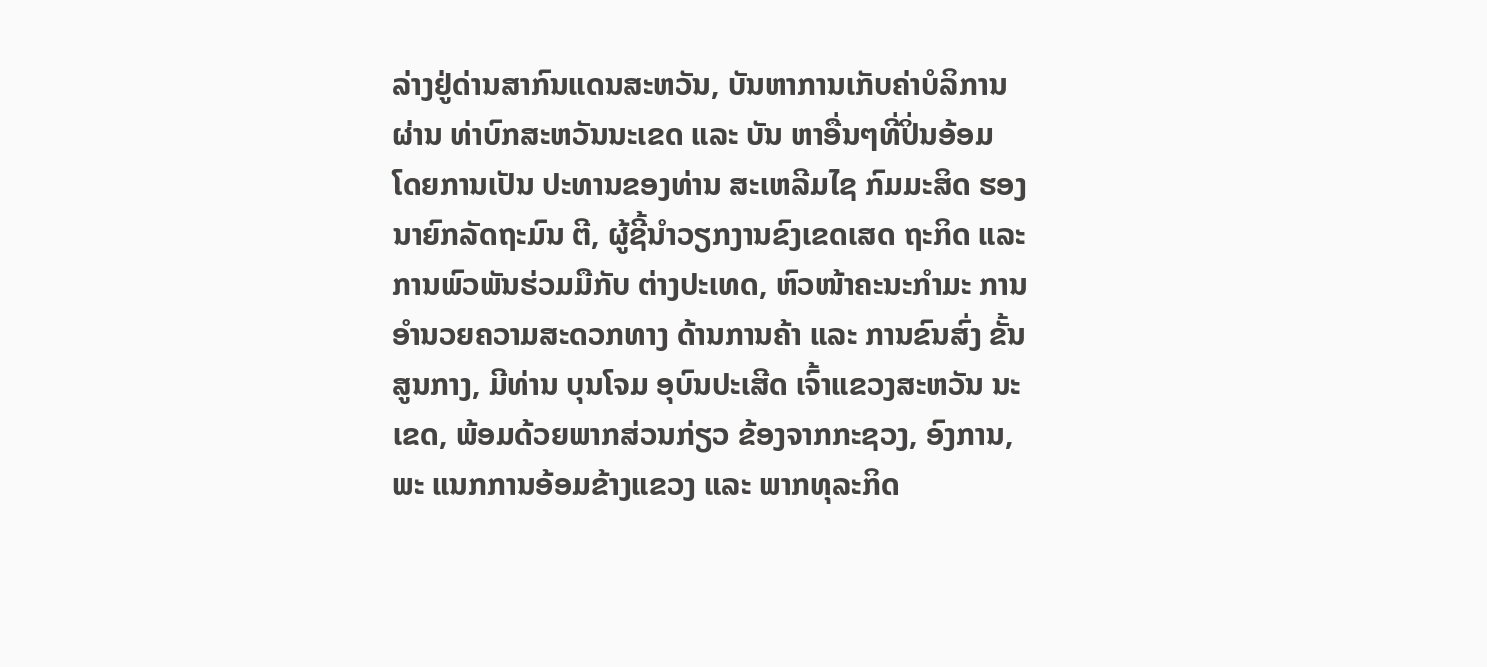ລ່າງຢູ່ດ່ານສາກົນແດນສະຫວັນ, ບັນຫາການເກັບຄ່າບໍລິການຜ່ານ ທ່າບົກສະຫວັນນະເຂດ ແລະ ບັນ ຫາອື່ນໆທີ່ປິ່ນອ້ອມ ໂດຍການເປັນ ປະທານຂອງທ່ານ ສະເຫລີມໄຊ ກົມມະສິດ ຮອງນາຍົກລັດຖະມົນ ຕີ, ຜູ້ຊີ້ນຳວຽກງານຂົງເຂດເສດ ຖະກິດ ແລະ ການພົວພັນຮ່ວມມືກັບ ຕ່າງປະເທດ, ຫົວໜ້າຄະນະກຳມະ ການອໍານວຍຄວາມສະດວກທາງ ດ້ານການຄ້າ ແລະ ການຂົນສົ່ງ ຂັ້ນສູນກາງ, ມີທ່ານ ບຸນໂຈມ ອຸບົນປະເສີດ ເຈົ້າແຂວງສະຫວັນ ນະເຂດ, ພ້ອມດ້ວຍພາກສ່ວນກ່ຽວ ຂ້ອງຈາກກະຊວງ, ອົງການ, ພະ ແນກການອ້ອມຂ້າງແຂວງ ແລະ ພາກທຸລະກິດ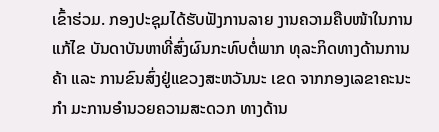ເຂົ້າຮ່ວມ. ກອງປະຊຸມໄດ້ຮັບຟັງການລາຍ ງານຄວາມຄືບໜ້າໃນການແກ້ໄຂ ບັນດາບັນຫາທີ່ສົ່ງຜົນກະທົບຕໍ່ພາກ ທຸລະກິດທາງດ້ານການຄ້າ ແລະ ການຂົນສົ່ງຢູ່ແຂວງສະຫວັນນະ ເຂດ ຈາກກອງເລຂາຄະນະກຳ ມະການອໍານວຍຄວາມສະດວກ ທາງດ້ານ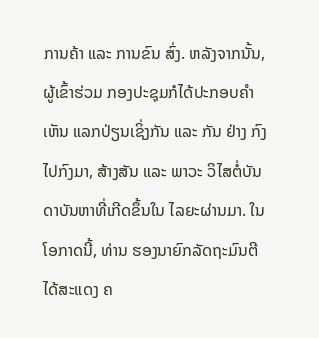ການຄ້າ ແລະ ການຂົນ ສົ່ງ. ຫລັງຈາກນັ້ນ, ຜູ້ເຂົ້າຮ່ວມ ກອງປະຊຸມກໍໄດ້ປະກອບຄຳເຫັນ ແລກປ່ຽນເຊິ່ງກັນ ແລະ ກັນ ຢ່າງ ກົງໄປກົງມາ, ສ້າງສັນ ແລະ ພາວະ ວິໄສຕໍ່ບັນດາບັນຫາທີ່ເກີດຂຶ້ນໃນ ໄລຍະຜ່ານມາ. ໃນໂອກາດນີ້, ທ່ານ ຮອງນາຍົກລັດຖະມົນຕີ ໄດ້ສະແດງ ຄ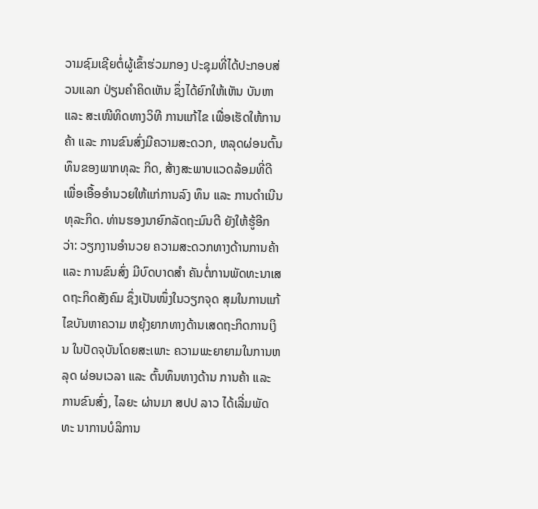ວາມຊົມເຊີຍຕໍ່ຜູ້ເຂົ້າຮ່ວມກອງ ປະຊຸມທີ່ໄດ້ປະກອບສ່ວນແລກ ປ່ຽນຄໍາຄິດເຫັນ ຊຶ່ງໄດ້ຍົກໃຫ້ເຫັນ ບັນຫາ ແລະ ສະເໜີທິດທາງວິທີ ການແກ້ໄຂ ເພື່ອເຮັດໃຫ້ການຄ້າ ແລະ ການຂົນສົ່ງມີຄວາມສະດວກ, ຫລຸດຜ່ອນຕົ້ນທຶນຂອງພາກທຸລະ ກິດ, ສ້າງສະພາບແວດລ້ອມທີ່ດີ ເພື່ອເອື້ອອໍານວຍໃຫ້ແກ່ການລົງ ທຶນ ແລະ ການດໍາເນີນທຸລະກິດ. ທ່ານຮອງນາຍົກລັດຖະມົນຕີ ຍັງໃຫ້ຮູ້ອີກວ່າ: ວຽກງານອໍານວຍ ຄວາມສະດວກທາງດ້ານການຄ້າ ແລະ ການຂົນສົ່ງ ມີບົດບາດສໍາ ຄັນຕໍ່ການພັດທະນາເສດຖະກິດສັງຄົມ ຊຶ່ງເປັນໜຶ່ງໃນວຽກຈຸດ ສຸມໃນການແກ້ໄຂບັນຫາຄວາມ ຫຍຸ້ງຍາກທາງດ້ານເສດຖະກິດການເງິນ ໃນປັດຈຸບັນໂດຍສະເພາະ ຄວາມພະຍາຍາມໃນການຫລຸດ ຜ່ອນເວລາ ແລະ ຕົ້ນທຶນທາງດ້ານ ການຄ້າ ແລະ ການຂົນສົ່ງ, ໄລຍະ ຜ່ານມາ ສປປ ລາວ ໄດ້ເລີ່ມພັດທະ ນາການບໍລິການ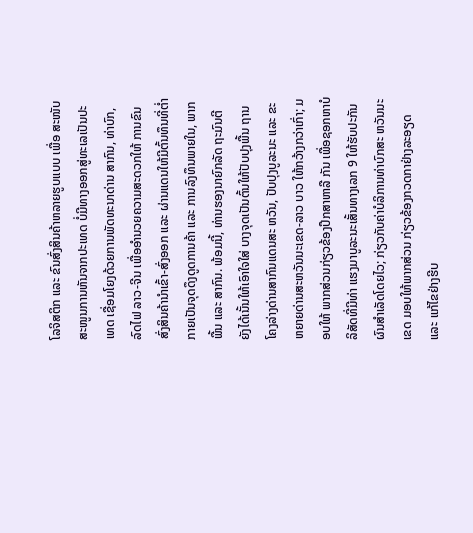ໂລຈິສຕິກ ແລະ ຂົນສົ່ງສິນຄ້າຫລາຍຮູບແບບ ເພື່ອ ສະໜັບສະໜູນການຫັນຈາກປະເທດ ບໍ່ມີທາງອອກສູ່ທະເລເປັນປະເທດ ເຊື່ອມໂຍງດ້ວຍການພັດທະນາດ່ານ ສາກົນ, ທ່າບົກ, ລົດໄຟ ລາວ-ຈີນ ເພື່ອອໍານວຍຄວາມສະດວກໃຫ້ ການຂົນສົ່ງສິນຄ້ານໍາເຂົ້າ-ສົ່ງອອກ ແລະ ຜ່ານແດນໃຫ້ມີຕົ້ນທຶນທີ່ຕໍ່າ ກາຍເປັນຈຸດດຶງດູດການຄ້າ ແລະ ການລົງທຶນພາຍໃນ, ພາກພື້ນ ແລະ ສາກົນ. ພ້ອມນີ້, ທ່ານຮອງນາຍົກລັດ ຖະມົນຕີ ຍັງໄດ້ເນັ້ນໃຫ້ເອົາໃຈໃສ່ ບາງຈຸດເປັນຕົ້ນໃຫ້ປັບປຸງພື້ນ ຖານໂຄງລ່າງດ່ານສາກົນແດນສະ ຫວັນ, ປັບປຸງບູລະນະ ແລະ ຂະ ຫຍາຍດ່ານສະຫວັນນະເຂດ-ລາວ ບາວ ໃຫ້ກວ້າງກວ່າເກົ່າ; ມອບໃຫ້ ພາກສ່ວນກ່ຽວຂ້ອງປຶກສາຫາລື ກັນ ເພື່ອຊອກຫາບໍລິສັດທີ່ມີທ່າ ແຮງມາບູລະນະເສັ້ນທາງເລກ 9 ໃຫ້ຮັບປະກັນຜົນສຳເລັດໂດຍໄວ; ກ່ຽວກັບຄ່າບໍລິການທ່າບົກສະ ຫວັນນະເຂດ ມອບໃຫ້ພາກສ່ວນ ກ່ຽວຂ້ອງກວດກາຢ່າງລະອຽດ ແລະ ແກ້ໄຂຢ່າງຮີບ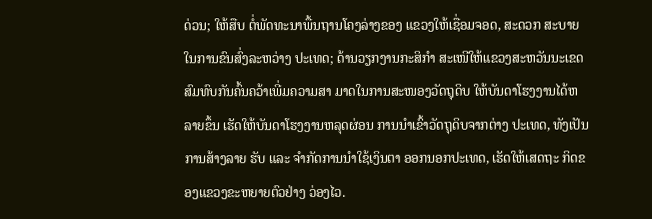ດ່ວນ; ໃຫ້ສືບ ຕໍ່ພັດທະນາພື້ນຖານໂຄງລ່າງຂອງ ແຂວງໃຫ້ເຊື່ອມຈອດ, ສະດວກ ສະບາຍໃນການຂົນສົ່ງລະຫວ່າງ ປະເທດ; ດ້ານວຽກງານກະສິກຳ ສະເໜີໃຫ້ແຂວງສະຫວັນນະເຂດ ສົມທົບກັນຄົ້ນຄວ້າເພີ່ມຄວາມສາ ມາດໃນການສະໜອງວັດຖຸດິບ ໃຫ້ບັນດາໂຮງງານໄດ້ຫລາຍຂຶ້ນ ເຮັດໃຫ້ບັນດາໂຮງງານຫລຸດຜ່ອນ ການນຳເຂົ້າວັດຖຸດິບຈາກຕ່າງ ປະເທດ, ທັງເປັນການສ້າງລາຍ ຮັບ ແລະ ຈຳກັດການນຳໃຊ້ເງິນຕາ ອອກນອກປະເທດ, ເຮັດໃຫ້ເສດຖະ ກິດຂອງແຂວງຂະຫຍາຍຕົວຢ່າງ ວ່ອງໄວ.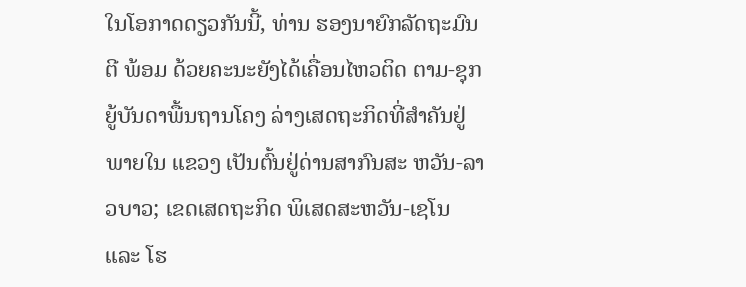ໃນໂອກາດດຽວກັນນີ້, ທ່ານ ຮອງນາຍົກລັດຖະມົນຕີ ພ້ອມ ດ້ວຍຄະນະຍັງໄດ້ເຄື່ອນໄຫວຕິດ ຕາມ-ຊຸກຍູ້ບັນດາພື້ນຖານໂຄງ ລ່າງເສດຖະກິດທີ່ສຳຄັນຢູ່ພາຍໃນ ແຂວງ ເປັນຕົ້ນຢູ່ດ່ານສາກົນສະ ຫວັນ-ລາວບາວ; ເຂດເສດຖະກິດ ພິເສດສະຫວັນ-ເຊໂນ ແລະ ໂຮ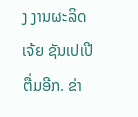ງ ງານຜະລິດເຈ້ຍ ຊັນເປເປີ ຕື່ມອີກ. ຂ່າ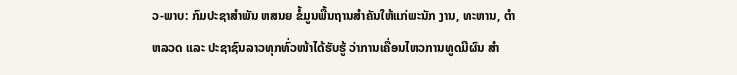ວ-ພາບ: ກົມປະຊາສຳພັນ ຫສນຍ ຂໍ້ມູນພື້ນຖານສໍາຄັນໃຫ້ແກ່ພະນັກ ງານ, ທະຫານ, ຕໍາຫລວດ ແລະ ປະຊາຊົນລາວທຸກທົ່ວໜ້າໄດ້ຮັບຮູ້ ວ່າການເຄື່ອນໄຫວການທູດມີຜົນ ສໍາ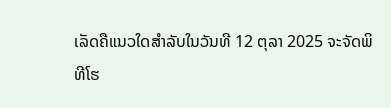ເລັດຄືແນວໃດສຳລັບໃນວັນທີ 12 ຕຸລາ 2025 ຈະຈັດພິທີໂຮ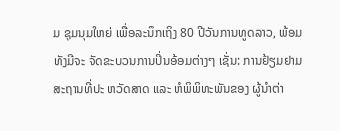ມ ຊຸມນຸມໃຫຍ່ ເພື່ອລະນຶກເຖິງ 80 ປີວັນການທູດລາວ, ພ້ອມທັງມີຈະ ຈັດຂະບວນການປິ່ນອ້ອມຕ່າງໆ ເຊັ່ນ: ການຢ້ຽມຢາມສະຖານທີ່ປະ ຫວັດສາດ ແລະ ຫໍພິພິທະພັນຂອງ ຜູ້ນໍາຕ່າ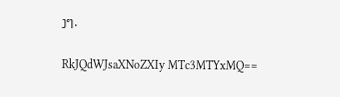ງໆ.

RkJQdWJsaXNoZXIy MTc3MTYxMQ==